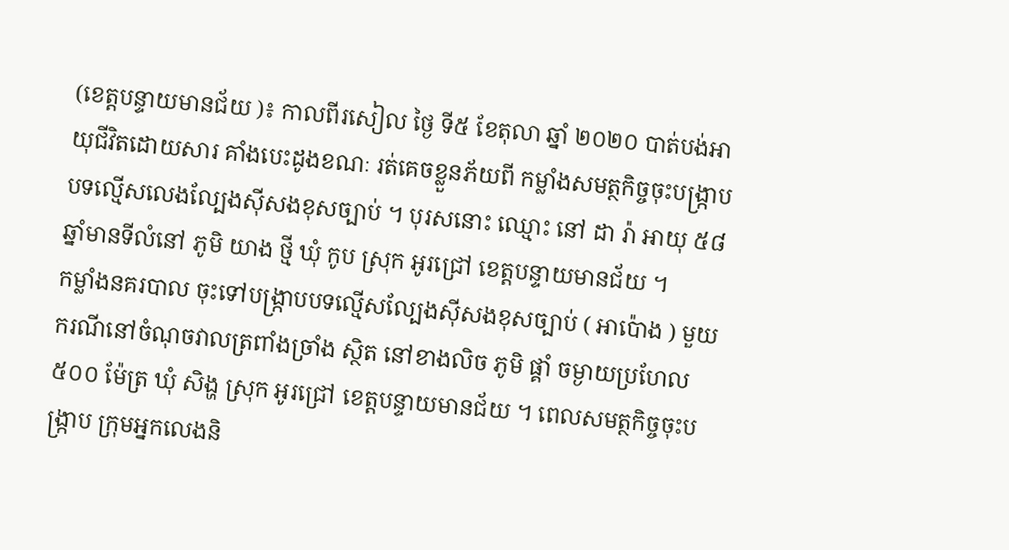(ខេត្តបន្ទាយមានជ័យ )៖ កាលពីរសៀល ថ្ងៃ ទី៥ ខែតុលា ឆ្នាំ ២០២០ បាត់បង់អាយុជីវិតដោយសារ គាំងបេះដូងខណៈ រត់គេចខ្លួនភ័យពី កម្លាំងសមត្ថកិច្ចចុះបង្ក្រាបបទល្មើសលេងល្បែងស៊ីសងខុសច្បាប់ ។ បុរសនោះ ឈ្មោះ នៅ ដា រ៉ា អាយុ ៥៨ ឆ្នាំមានទីលំនៅ ភូមិ យាង ថ្មី ឃុំ កូប ស្រុក អូរជ្រៅ ខេត្តបន្ទាយមានជ័យ ។
កម្លាំងនគរបាល ចុះទៅបង្ក្រាបបទល្មើសល្បែងស៊ីសងខុសច្បាប់ ( អាប៉ោង ) មួយករណីនៅចំណុចវាលត្រពាំងច្រាំង ស្ថិត នៅខាងលិច ភូមិ ផ្គាំ ចម្ងាយប្រហែល ៥០០ ម៉ែត្រ ឃុំ សិង្ហ ស្រុក អូរជ្រៅ ខេត្តបន្ទាយមានជ័យ ។ ពេលសមត្ថកិច្ចចុះបង្ក្រាប ក្រុមអ្នកលេងនិ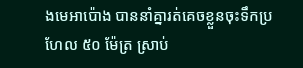ងមេអាប៉ោង បាននាំគ្នារត់គេចខ្លួនចុះទឹកប្រហែល ៥០ ម៉ែត្រ ស្រាប់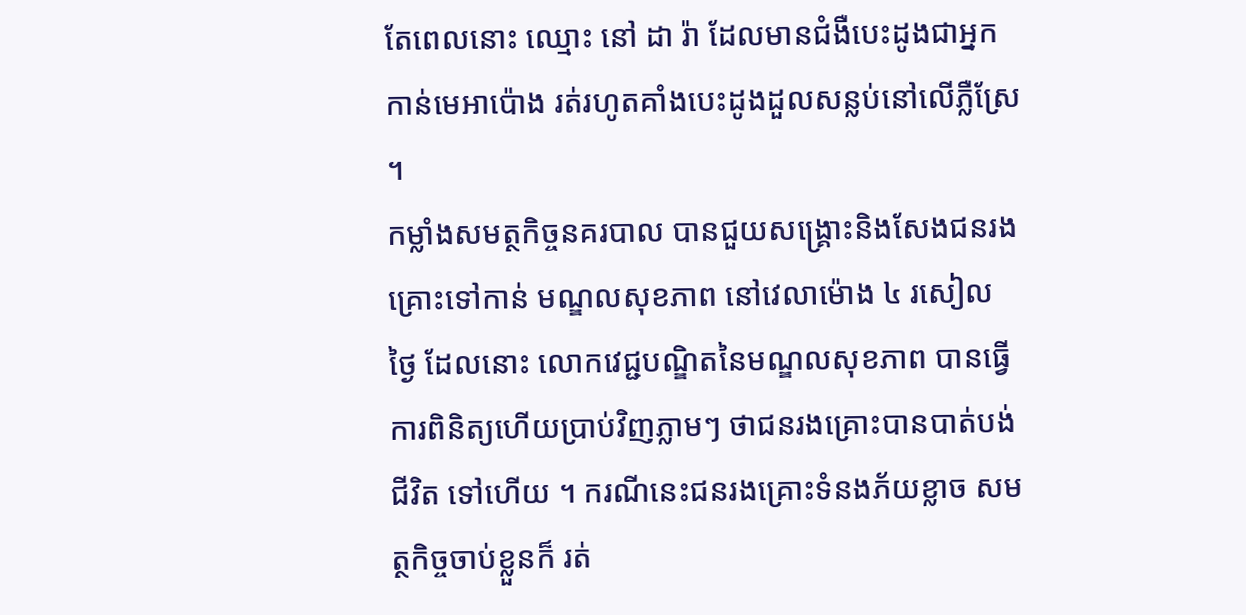តែពេលនោះ ឈ្មោះ នៅ ដា រ៉ា ដែលមានជំងឺបេះដូងជាអ្នកកាន់មេអាប៉ោង រត់រហូតគាំងបេះដូងដួលសន្លប់នៅលើភ្លឺស្រែ ។
កម្លាំងសមត្ថកិច្ចនគរបាល បានជួយសង្គ្រោះនិងសែងជនរងគ្រោះទៅកាន់ មណ្ឌលសុខភាព នៅវេលាម៉ោង ៤ រសៀល ថ្ងៃ ដែលនោះ លោកវេជ្ជបណ្ឌិតនៃមណ្ឌលសុខភាព បានធ្វើការពិនិត្យហើយប្រាប់វិញភ្លាមៗ ថាជនរងគ្រោះបានបាត់បង់ជីវិត ទៅហើយ ។ ករណីនេះជនរងគ្រោះទំនងភ័យខ្លាច សមត្ថកិច្ចចាប់ខ្លួនក៏ រត់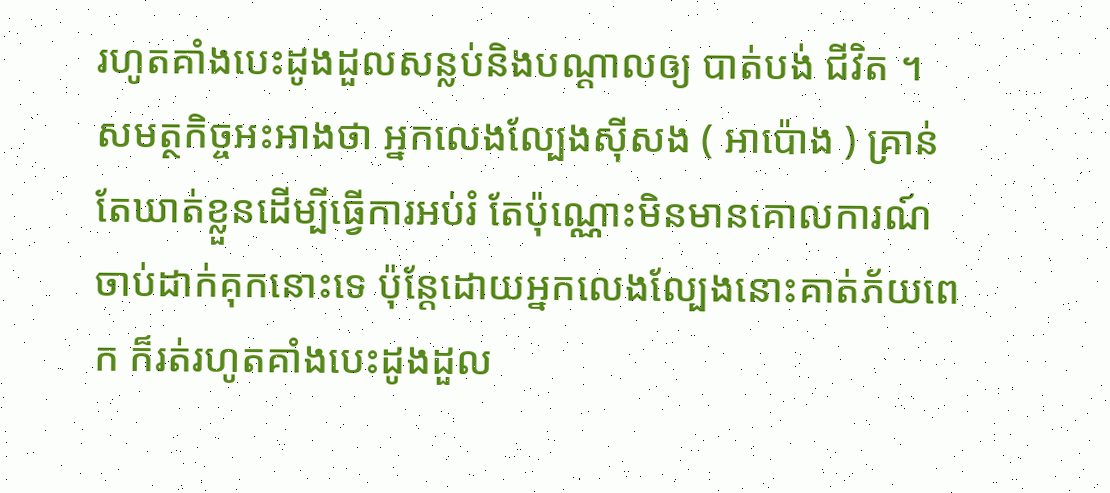រហូតគាំងបេះដូងដួលសន្លប់និងបណ្តាលឲ្យ បាត់បង់ ជីវិត ។
សមត្ថកិច្ចអះអាងថា អ្នកលេងល្បែងស៊ីសង ( អាប៉ោង ) គ្រាន់តែឃាត់ខ្លួនដើម្បីធ្វើការអប់រំ តែប៉ុណ្ណោះមិនមានគោលការណ៍ចាប់ដាក់គុកនោះទេ ប៉ុន្តែដោយអ្នកលេងល្បែងនោះគាត់ភ័យពេក ក៏រត់រហូតគាំងបេះដូងដួល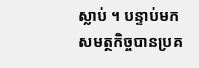ស្លាប់ ។ បន្ទាប់មក សមត្ថកិច្ចបានប្រគ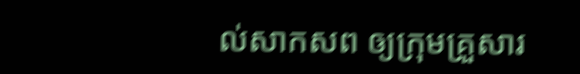ល់សាកសព ឲ្យក្រុមគ្រួសារ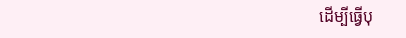ដើម្បីធ្វើបុ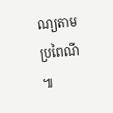ណ្យតាម ប្រពៃណី ៕